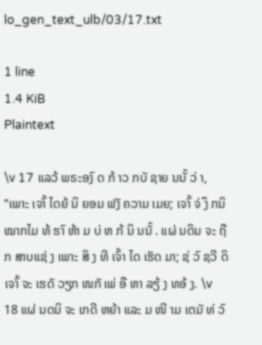lo_gen_text_ulb/03/17.txt

1 line
1.4 KiB
Plaintext

\v 17 ແລວ້ ພຣະອງົ ດ ກ້ າວ ກບັ ຊາຍ ນນັ້ ວ່ າ, “ເພາະ ເຈາົ້ ໄດຍ້ ນິ ຍອມ ຟງັ ຄວາມ ເມຍ; ເຈາົ້ ຈ່ ງຶ ກນິ ໝາກໄມ ທ້ ຮາົ ຫ້າ ມ ບ່ ຫ ກ້ ນິ ນນັ້ . ແຜ່ ນດິນ ຈະ ຖືກ ສາບແຊ່ ງ ເພາະ ສິ ງ ທີ ເຈົ້າ ໄດ ເຮັດ ມາ; ຊ່ ວົ ຊວີ ດິ ເຈາົ້ ຈະ ເຮດັ ວຽກ ໜກັ ເພ່ ອື ຫາ ລຽ້ ງ ທອ້ ງ. \v 18 ແຜ່ ນດນິ ຈະ ເກດີ ຫຍ້າ ແລະ ມ ໜີ າມ ເຕມັ ທ່ ວົ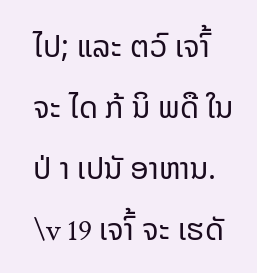ໄປ; ແລະ ຕວົ ເຈາົ້ ຈະ ໄດ ກ້ ນິ ພດື ໃນ ປ່ າ ເປນັ ອາຫານ. \v 19 ເຈາົ້ ຈະ ເຮດັ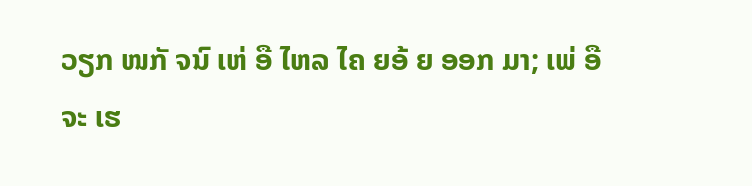ວຽກ ໜກັ ຈນົ ເຫ່ ອື ໄຫລ ໄຄ ຍອ້ ຍ ອອກ ມາ; ເພ່ ອື ຈະ ເຮ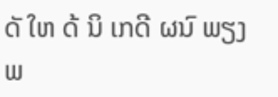ດັ ໃຫ ດ້ ນິ ເກດີ ຜນົ ພຽງພ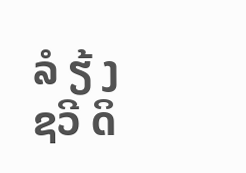ລໍ ຽ້ ງ ຊວີ ດິ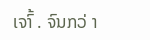ເຈາົ້ . ຈົນກວ່ າ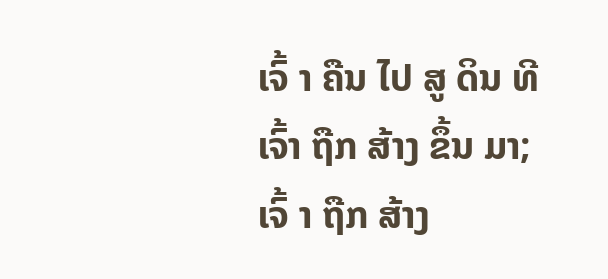ເຈົ້ າ ຄືນ ໄປ ສູ ດິນ ທີ ເຈົ້າ ຖືກ ສ້າງ ຂຶ້ນ ມາ; ເຈົ້ າ ຖືກ ສ້າງ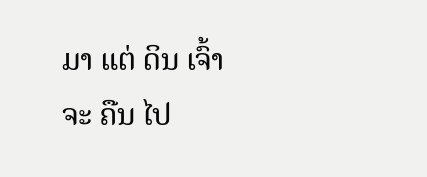ມາ ແຕ່ ດິນ ເຈົ້າ ຈະ ຄືນ ໄປ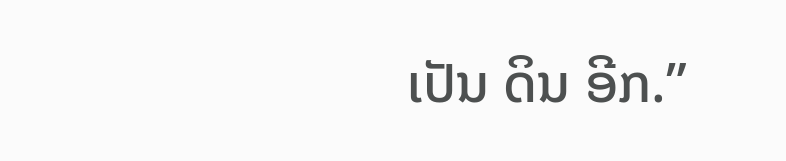ເປັນ ດິນ ອີກ.”